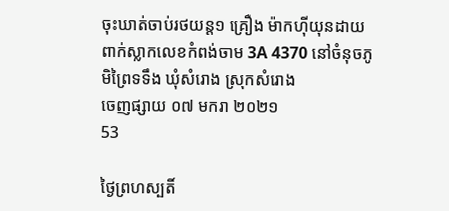ចុះឃាត់ចាប់រថយន្ត១ គ្រឿង ម៉ាកហុីយុនដាយ ពាក់ស្លាកលេខកំពង់ចាម 3A 4370 នៅចំនុចភូមិព្រៃទទឹង ឃុំសំរោង ស្រុកសំរោង
ចេញផ្សាយ ០៧ មករា ២០២១
53

ថ្ងៃព្រហស្បតិ៍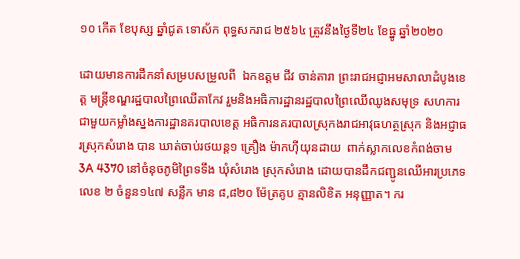១០ កើត ខែបុស្ស ឆ្នាំជូត ទោស័ក ពុទ្ធសករាជ ២៥៦៤ ត្រូវនឹងថ្ងៃទី២៤ ខែធ្នូ ឆ្នាំ២០២០

ដោយមានការដឹកនាំសម្របសម្រួលពី  ឯកឧត្តម ជីវ ចាន់តារា ព្រះរាជអជ្ញាអមសាលាដំបូងខេត្ត មន្ត្រីខណ្ឌរដ្ឋបាលព្រៃឈើតាកែវ រួមនិងអធិការដ្ឋានរដ្ឋបាលព្រៃឈើឈូងសមុទ្រ សហការជាមួយកម្លាំងស្នងការដ្ឋានគរបាលខេត្ត អធិការនគរបាលស្រុកងរាជអាវុធហត្ថស្រុក និងអជ្ញាធរស្រុកសំរោង បាន ឃាត់ចាប់រថយន្ត១ គ្រឿង ម៉ាកហុីយុនដាយ  ពាក់ស្លាកលេខកំពង់ចាម 3A 4370 នៅចំនុចភូមិព្រៃទទឹង ឃុំសំរោង ស្រុកសំរោង ដោយបានដឹកជញ្ជូនឈើអារប្រភេទលេខ ២ ចំនួន១៤៧ សន្លឹក មាន ៨,៨២០ ម៉ែត្រគូប គ្មានលិខិត អនុញ្ញាត។ ករ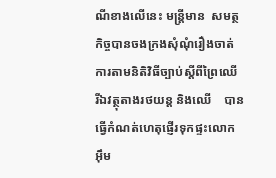ណីខាងលើនេះ មន្ត្រីមាន  សមត្ថកិច្ចបានចងក្រងសុំណុំរឿងចាត់ការតាមនិតិវិធីច្បាប់ស្តីពីព្រៃឈើ រីឯវត្ថុតាងរថយន្ត និងឈើ    បានធ្វើកំណត់ហេតុផ្ញើរទុកផ្ទះលោក អុឹម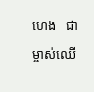ហេង   ជាម្ចាស់ឈើ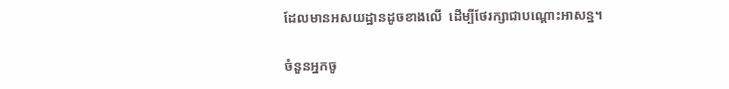ដែលមានអសយដ្ឋានដូចខាងលើ  ដើម្បីថែរក្សាជាបណ្តោះអាសន្ន។

ចំនួនអ្នកចូ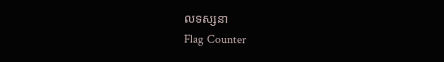លទស្សនា
Flag Counter